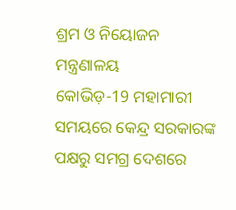ଶ୍ରମ ଓ ନିୟୋଜନ ମନ୍ତ୍ରଣାଳୟ
କୋଭିଡ଼-19 ମହାମାରୀ ସମୟରେ କେନ୍ଦ୍ର ସରକାରଙ୍କ ପକ୍ଷରୁ ସମଗ୍ର ଦେଶରେ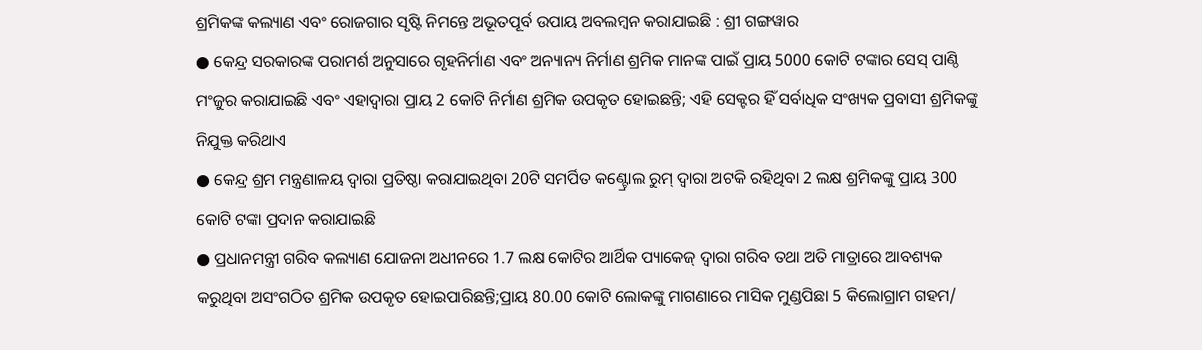ଶ୍ରମିକଙ୍କ କଲ୍ୟାଣ ଏବଂ ରୋଜଗାର ସୃଷ୍ଟି ନିମନ୍ତେ ଅଭୂତପୂର୍ବ ଉପାୟ ଅବଲମ୍ବନ କରାଯାଇଛି : ଶ୍ରୀ ଗଙ୍ଗୱାର
● କେନ୍ଦ୍ର ସରକାରଙ୍କ ପରାମର୍ଶ ଅନୁସାରେ ଗୃହନିର୍ମାଣ ଏବଂ ଅନ୍ୟାନ୍ୟ ନିର୍ମାଣ ଶ୍ରମିକ ମାନଙ୍କ ପାଇଁ ପ୍ରାୟ 5000 କୋଟି ଟଙ୍କାର ସେସ୍ ପାଣ୍ଠି ମଂଜୁର କରାଯାଇଛି ଏବଂ ଏହାଦ୍ୱାରା ପ୍ରାୟ 2 କୋଟି ନିର୍ମାଣ ଶ୍ରମିକ ଉପକୃତ ହୋଇଛନ୍ତି; ଏହି ସେକ୍ଟର ହିଁ ସର୍ବାଧିକ ସଂଖ୍ୟକ ପ୍ରବାସୀ ଶ୍ରମିକଙ୍କୁ ନିଯୁକ୍ତ କରିଥାଏ
● କେନ୍ଦ୍ର ଶ୍ରମ ମନ୍ତ୍ରଣାଳୟ ଦ୍ୱାରା ପ୍ରତିଷ୍ଠା କରାଯାଇଥିବା 20ଟି ସମର୍ପିତ କଣ୍ଟ୍ରୋଲ ରୁମ୍ ଦ୍ୱାରା ଅଟକି ରହିଥିବା 2 ଲକ୍ଷ ଶ୍ରମିକଙ୍କୁ ପ୍ରାୟ 300 କୋଟି ଟଙ୍କା ପ୍ରଦାନ କରାଯାଇଛି
● ପ୍ରଧାନମନ୍ତ୍ରୀ ଗରିବ କଲ୍ୟାଣ ଯୋଜନା ଅଧୀନରେ 1.7 ଲକ୍ଷ କୋଟିର ଆର୍ଥିକ ପ୍ୟାକେଜ୍ ଦ୍ୱାରା ଗରିବ ତଥା ଅତି ମାତ୍ରାରେ ଆବଶ୍ୟକ କରୁଥିବା ଅସଂଗଠିତ ଶ୍ରମିକ ଉପକୃତ ହୋଇପାରିଛନ୍ତି;ପ୍ରାୟ 80.00 କୋଟି ଲୋକଙ୍କୁ ମାଗଣାରେ ମାସିକ ମୁଣ୍ଡପିଛା 5 କିଲୋଗ୍ରାମ ଗହମ/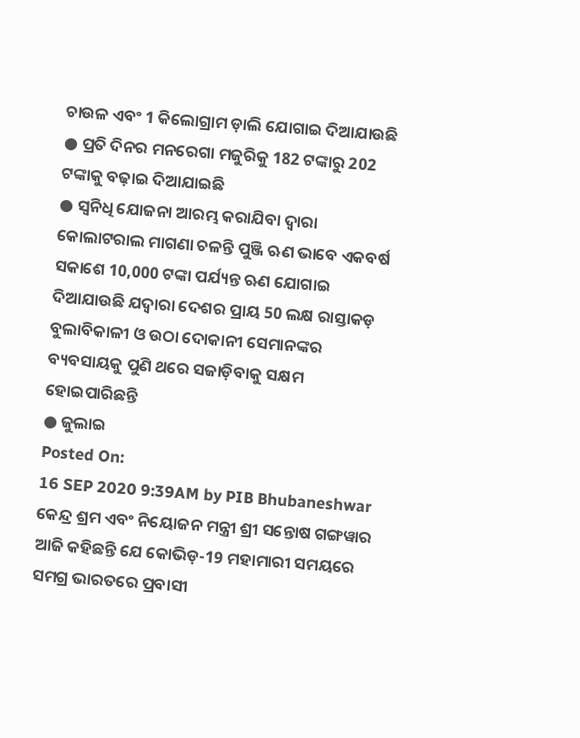ଚାଉଳ ଏବଂ 1 କିଲୋଗ୍ରାମ ଡ଼ାଲି ଯୋଗାଇ ଦିଆଯାଉଛି
● ପ୍ରତି ଦିନର ମନରେଗା ମଜୁରିକୁ 182 ଟଙ୍କାରୁ 202 ଟଙ୍କାକୁ ବଢ଼ାଇ ଦିଆଯାଇଛି
● ସ୍ୱନିଧି ଯୋଜନା ଆରମ୍ଭ କରାଯିବା ଦ୍ୱାରା କୋଲାଟରାଲ ମାଗଣା ଚଳନ୍ତି ପୁଞ୍ଜି ଋଣ ଭାବେ ଏକବର୍ଷ ସକାଶେ 10,000 ଟଙ୍କା ପର୍ଯ୍ୟନ୍ତ ଋଣ ଯୋଗାଇ ଦିଆଯାଉଛି ଯଦ୍ୱାରା ଦେଶର ପ୍ରାୟ 50 ଲକ୍ଷ ରାସ୍ତାକଡ଼ ବୁଲାବିକାଳୀ ଓ ଉଠା ଦୋକାନୀ ସେମାନଙ୍କର ବ୍ୟବସାୟକୁ ପୁଣି ଥରେ ସଜାଡ଼ିବାକୁ ସକ୍ଷମ ହୋଇପାରିଛନ୍ତି
● ଜୁଲାଇ
Posted On:
16 SEP 2020 9:39AM by PIB Bhubaneshwar
କେନ୍ଦ୍ର ଶ୍ରମ ଏବଂ ନିୟୋଜନ ମନ୍ତ୍ରୀ ଶ୍ରୀ ସନ୍ତୋଷ ଗଙ୍ଗୱାର ଆଜି କହିଛନ୍ତି ଯେ କୋଭିଡ଼-19 ମହାମାରୀ ସମୟରେ ସମଗ୍ର ଭାରତରେ ପ୍ରବାସୀ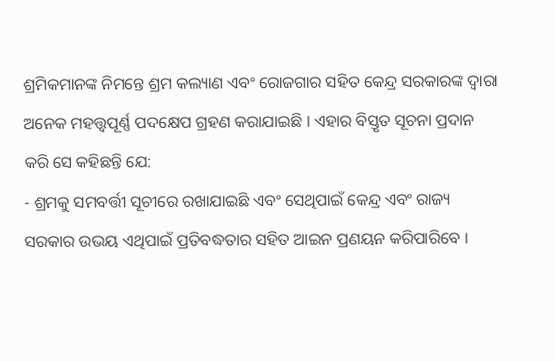ଶ୍ରମିକମାନଙ୍କ ନିମନ୍ତେ ଶ୍ରମ କଲ୍ୟାଣ ଏବଂ ରୋଜଗାର ସହିତ କେନ୍ଦ୍ର ସରକାରଙ୍କ ଦ୍ୱାରା ଅନେକ ମହତ୍ତ୍ୱପୂର୍ଣ୍ଣ ପଦକ୍ଷେପ ଗ୍ରହଣ କରାଯାଇଛି । ଏହାର ବିସ୍ତୃତ ସୂଚନା ପ୍ରଦାନ କରି ସେ କହିଛନ୍ତି ଯେ:
- ଶ୍ରମକୁ ସମବର୍ତ୍ତୀ ସୂଚୀରେ ରଖାଯାଇଛି ଏବଂ ସେଥିପାଇଁ କେନ୍ଦ୍ର ଏବଂ ରାଜ୍ୟ ସରକାର ଉଭୟ ଏଥିପାଇଁ ପ୍ରତିବଦ୍ଧତାର ସହିତ ଆଇନ ପ୍ରଣୟନ କରିପାରିବେ ।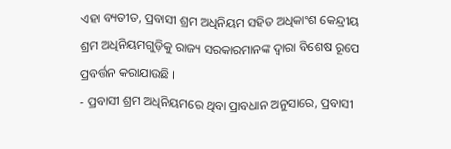ଏହା ବ୍ୟତୀତ, ପ୍ରବାସୀ ଶ୍ରମ ଅଧିନିୟମ ସହିତ ଅଧିକାଂଶ କେନ୍ଦ୍ରୀୟ ଶ୍ରମ ଅଧିନିୟମଗୁଡ଼ିକୁ ରାଜ୍ୟ ସରକାରମାନଙ୍କ ଦ୍ୱାରା ବିଶେଷ ରୂପେ ପ୍ରବର୍ତ୍ତନ କରାଯାଉଛି ।
- ପ୍ରବାସୀ ଶ୍ରମ ଅଧିନିୟମରେ ଥିବା ପ୍ରାବଧାନ ଅନୁସାରେ, ପ୍ରବାସୀ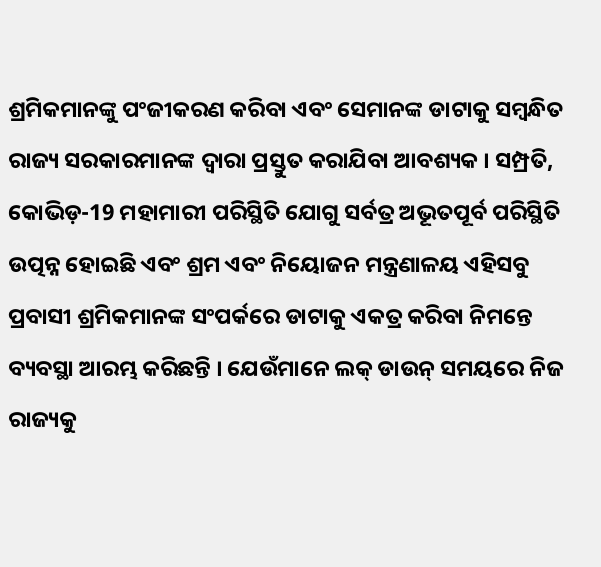ଶ୍ରମିକମାନଙ୍କୁ ପଂଜୀକରଣ କରିବା ଏବଂ ସେମାନଙ୍କ ଡାଟାକୁ ସମ୍ବନ୍ଧିତ ରାଜ୍ୟ ସରକାରମାନଙ୍କ ଦ୍ୱାରା ପ୍ରସ୍ତୁତ କରାଯିବା ଆବଶ୍ୟକ । ସମ୍ପ୍ରତି, କୋଭିଡ଼-19 ମହାମାରୀ ପରିସ୍ଥିତି ଯୋଗୁ ସର୍ବତ୍ର ଅଭୂତପୂର୍ବ ପରିସ୍ଥିତି ଉତ୍ପନ୍ନ ହୋଇଛି ଏବଂ ଶ୍ରମ ଏବଂ ନିୟୋଜନ ମନ୍ତ୍ରଣାଳୟ ଏହିସବୁ ପ୍ରବାସୀ ଶ୍ରମିକମାନଙ୍କ ସଂପର୍କରେ ଡାଟାକୁ ଏକତ୍ର କରିବା ନିମନ୍ତେ ବ୍ୟବସ୍ଥା ଆରମ୍ଭ କରିଛନ୍ତି । ଯେଉଁମାନେ ଲକ୍ ଡାଉନ୍ ସମୟରେ ନିଜ ରାଜ୍ୟକୁ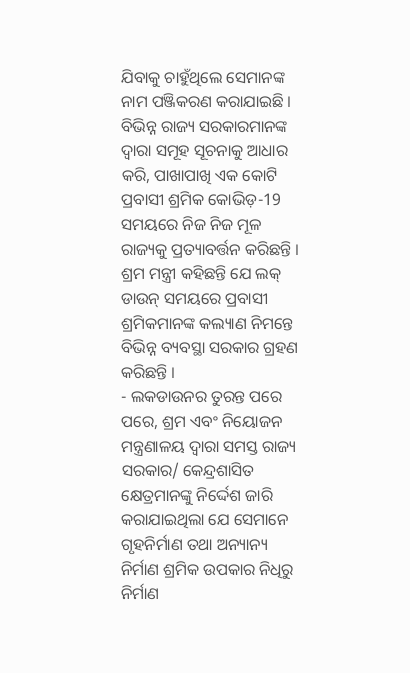ଯିବାକୁ ଚାହୁଁଥିଲେ ସେମାନଙ୍କ ନାମ ପଞ୍ଜିକରଣ କରାଯାଇଛି । ବିଭିନ୍ନ ରାଜ୍ୟ ସରକାରମାନଙ୍କ ଦ୍ୱାରା ସମୂହ ସୂଚନାକୁ ଆଧାର କରି, ପାଖାପାଖି ଏକ କୋଟି ପ୍ରବାସୀ ଶ୍ରମିକ କୋଭିଡ଼-19 ସମୟରେ ନିଜ ନିଜ ମୂଳ ରାଜ୍ୟକୁ ପ୍ରତ୍ୟାବର୍ତ୍ତନ କରିଛନ୍ତି । ଶ୍ରମ ମନ୍ତ୍ରୀ କହିଛନ୍ତି ଯେ ଲକ୍ ଡାଉନ୍ ସମୟରେ ପ୍ରବାସୀ ଶ୍ରମିକମାନଙ୍କ କଲ୍ୟାଣ ନିମନ୍ତେ ବିଭିନ୍ନ ବ୍ୟବସ୍ଥା ସରକାର ଗ୍ରହଣ କରିଛନ୍ତି ।
- ଲକଡାଉନର ତୁରନ୍ତ ପରେ ପରେ, ଶ୍ରମ ଏବଂ ନିୟୋଜନ ମନ୍ତ୍ରଣାଳୟ ଦ୍ୱାରା ସମସ୍ତ ରାଜ୍ୟ ସରକାର/ କେନ୍ଦ୍ରଶାସିତ କ୍ଷେତ୍ରମାନଙ୍କୁ ନିର୍ଦ୍ଦେଶ ଜାରି କରାଯାଇଥିଲା ଯେ ସେମାନେ ଗୃହନିର୍ମାଣ ତଥା ଅନ୍ୟାନ୍ୟ ନିର୍ମାଣ ଶ୍ରମିକ ଉପକାର ନିଧିରୁ ନିର୍ମାଣ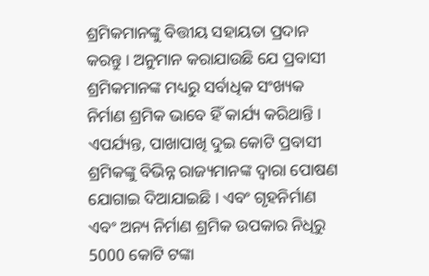ଶ୍ରମିକମାନଙ୍କୁ ବିତ୍ତୀୟ ସହାୟତା ପ୍ରଦାନ କରନ୍ତୁ । ଅନୁମାନ କରାଯାଉଛି ଯେ ପ୍ରବାସୀ ଶ୍ରମିକମାନଙ୍କ ମଧ୍ୟରୁ ସର୍ବାଧିକ ସଂଖ୍ୟକ ନିର୍ମାଣ ଶ୍ରମିକ ଭାବେ ହିଁ କାର୍ଯ୍ୟ କରିଥାନ୍ତି । ଏପର୍ଯ୍ୟନ୍ତ, ପାଖାପାଖି ଦୁଇ କୋଟି ପ୍ରବାସୀ ଶ୍ରମିକଙ୍କୁ ବିଭିନ୍ନ ରାଜ୍ୟମାନଙ୍କ ଦ୍ୱାରା ପୋଷଣ ଯୋଗାଇ ଦିଆଯାଇଛି । ଏବଂ ଗୃହନିର୍ମାଣ ଏବଂ ଅନ୍ୟ ନିର୍ମାଣ ଶ୍ରମିକ ଉପକାର ନିଧିରୁ 5000 କୋଟି ଟଙ୍କା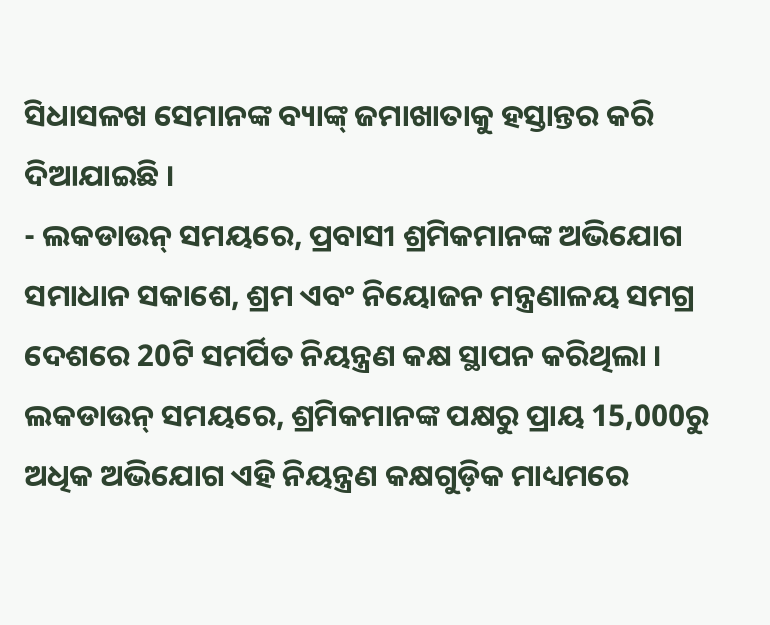ସିଧାସଳଖ ସେମାନଙ୍କ ବ୍ୟାଙ୍କ୍ ଜମାଖାତାକୁ ହସ୍ତାନ୍ତର କରି ଦିଆଯାଇଛି ।
- ଲକଡାଉନ୍ ସମୟରେ, ପ୍ରବାସୀ ଶ୍ରମିକମାନଙ୍କ ଅଭିଯୋଗ ସମାଧାନ ସକାଶେ, ଶ୍ରମ ଏବଂ ନିୟୋଜନ ମନ୍ତ୍ରଣାଳୟ ସମଗ୍ର ଦେଶରେ 20ଟି ସମର୍ପିତ ନିୟନ୍ତ୍ରଣ କକ୍ଷ ସ୍ଥାପନ କରିଥିଲା । ଲକଡାଉନ୍ ସମୟରେ, ଶ୍ରମିକମାନଙ୍କ ପକ୍ଷରୁ ପ୍ରାୟ 15,000ରୁ ଅଧିକ ଅଭିଯୋଗ ଏହି ନିୟନ୍ତ୍ରଣ କକ୍ଷଗୁଡ଼ିକ ମାଧ୍ୟମରେ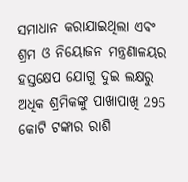ସମାଧାନ କରାଯାଇଥିଲା ଏବଂ ଶ୍ରମ ଓ ନିୟୋଜନ ମନ୍ତ୍ରଣାଳୟର ହସ୍ତକ୍ଷେପ ଯୋଗୁ ଦୁଇ ଲକ୍ଷରୁ ଅଧିକ ଶ୍ରମିକଙ୍କୁ ପାଖାପାଖି 295 କୋଟି ଟଙ୍କାର ରାଶି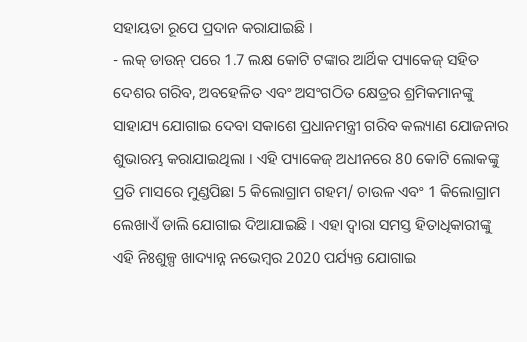ସହାୟତା ରୂପେ ପ୍ରଦାନ କରାଯାଇଛି ।
- ଲକ୍ ଡାଉନ୍ ପରେ 1.7 ଲକ୍ଷ କୋଟି ଟଙ୍କାର ଆର୍ଥିକ ପ୍ୟାକେଜ୍ ସହିତ ଦେଶର ଗରିବ, ଅବହେଳିତ ଏବଂ ଅସଂଗଠିତ କ୍ଷେତ୍ରର ଶ୍ରମିକମାନଙ୍କୁ ସାହାଯ୍ୟ ଯୋଗାଇ ଦେବା ସକାଶେ ପ୍ରଧାନମନ୍ତ୍ରୀ ଗରିବ କଲ୍ୟାଣ ଯୋଜନାର ଶୁଭାରମ୍ଭ କରାଯାଇଥିଲା । ଏହି ପ୍ୟାକେଜ୍ ଅଧୀନରେ 80 କୋଟି ଲୋକଙ୍କୁ ପ୍ରତି ମାସରେ ମୁଣ୍ଡପିଛା 5 କିଲୋଗ୍ରାମ ଗହମ/ ଚାଉଳ ଏବଂ 1 କିଲୋଗ୍ରାମ ଲେଖାଏଁ ଡାଲି ଯୋଗାଇ ଦିଆଯାଇଛି । ଏହା ଦ୍ୱାରା ସମସ୍ତ ହିତାଧିକାରୀଙ୍କୁ ଏହି ନିଃଶୁଳ୍ପ ଖାଦ୍ୟାନ୍ନ ନଭେମ୍ବର 2020 ପର୍ଯ୍ୟନ୍ତ ଯୋଗାଇ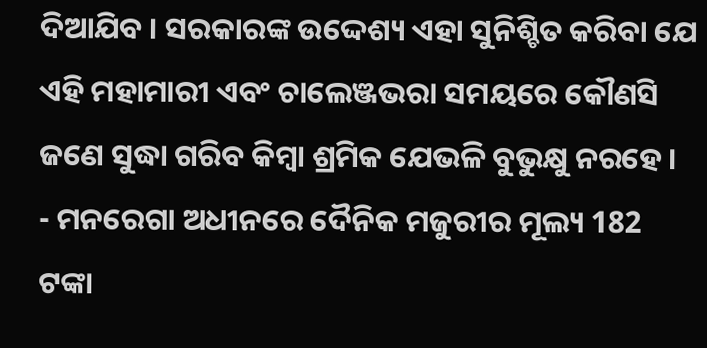ଦିଆଯିବ । ସରକାରଙ୍କ ଉଦ୍ଦେଶ୍ୟ ଏହା ସୁନିଶ୍ଚିତ କରିବା ଯେ ଏହି ମହାମାରୀ ଏବଂ ଚାଲେଞ୍ଜଭରା ସମୟରେ କୌଣସି ଜଣେ ସୁଦ୍ଧା ଗରିବ କିମ୍ବା ଶ୍ରମିକ ଯେଭଳି ବୁଭୁକ୍ଷୁ ନରହେ ।
- ମନରେଗା ଅଧୀନରେ ଦୈନିକ ମଜୁରୀର ମୂଲ୍ୟ 182 ଟଙ୍କା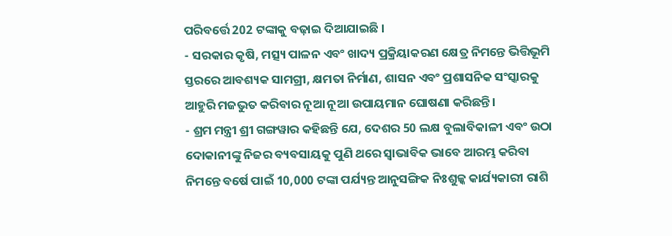ପରିବର୍ତ୍ତେ 202 ଟଙ୍କାକୁ ବଢ଼ାଇ ଦିଆଯାଇଛି ।
- ସରକାର କୃଷି, ମତ୍ସ୍ୟ ପାଳନ ଏବଂ ଖାଦ୍ୟ ପ୍ରକ୍ରିୟାକରଣ କ୍ଷେତ୍ର ନିମନ୍ତେ ଭିତ୍ତିଭୂମି ସ୍ତରରେ ଆବଶ୍ୟକ ସାମଗ୍ରୀ, କ୍ଷମତା ନିର୍ମାଣ, ଶାସନ ଏବଂ ପ୍ରଶାସନିକ ସଂସ୍କାରକୁ ଆହୁରି ମଜଭୁତ କରିବାର ନୂଆ ନୂଆ ଉପାୟମାନ ଘୋଷଣା କରିଛନ୍ତି ।
- ଶ୍ରମ ମନ୍ତ୍ରୀ ଶ୍ରୀ ଗଙ୍ଗୱାର କହିଛନ୍ତି ଯେ, ଦେଶର 50 ଲକ୍ଷ ବୁଲାବିକାଳୀ ଏବଂ ଉଠା ଦୋକାନୀଙ୍କୁ ନିଜର ବ୍ୟବସାୟକୁ ପୁଣି ଥରେ ସ୍ୱାଭାବିକ ଭାବେ ଆରମ୍ଭ କରିବା ନିମନ୍ତେ ବର୍ଷେ ପାଇଁ 10,000 ଟଙ୍କା ପର୍ଯ୍ୟନ୍ତ ଆନୁସଙ୍ଗିକ ନିଃଶୁଳ୍କ କାର୍ଯ୍ୟକାରୀ ରାଶି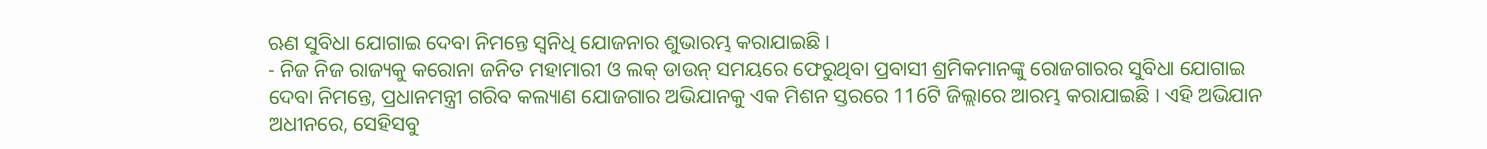ଋଣ ସୁବିଧା ଯୋଗାଇ ଦେବା ନିମନ୍ତେ ସ୍ୱନିଧି ଯୋଜନାର ଶୁଭାରମ୍ଭ କରାଯାଇଛି ।
- ନିଜ ନିଜ ରାଜ୍ୟକୁ କରୋନା ଜନିତ ମହାମାରୀ ଓ ଲକ୍ ଡାଉନ୍ ସମୟରେ ଫେରୁଥିବା ପ୍ରବାସୀ ଶ୍ରମିକମାନଙ୍କୁ ରୋଜଗାରର ସୁବିଧା ଯୋଗାଇ ଦେବା ନିମନ୍ତେ, ପ୍ରଧାନମନ୍ତ୍ରୀ ଗରିବ କଲ୍ୟାଣ ଯୋଜଗାର ଅଭିଯାନକୁ ଏକ ମିଶନ ସ୍ତରରେ 116ଟି ଜିଲ୍ଲାରେ ଆରମ୍ଭ କରାଯାଇଛି । ଏହି ଅଭିଯାନ ଅଧୀନରେ, ସେହିସବୁ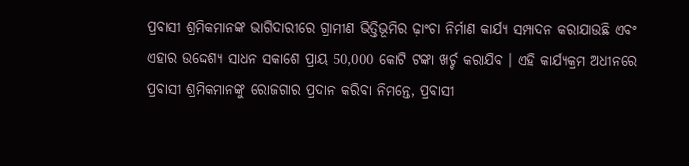ପ୍ରବାସୀ ଶ୍ରମିକମାନଙ୍କ ଭାଗିଦାରୀରେ ଗ୍ରାମୀଣ ଭିତ୍ତିଭୂମିର ଢ଼ାଂଚା ନିର୍ମାଣ କାର୍ଯ୍ୟ ସମ୍ପାଦନ କରାଯାଉଛି ଏବଂ ଏହାର ଉଦ୍ଦେଶ୍ୟ ସାଧନ ସକାଶେ ପ୍ରାୟ 50,000 କୋଟି ଟଙ୍କା ଖର୍ଚ୍ଚ କରାଯିବ । ଏହି କାର୍ଯ୍ୟକ୍ରମ ଅଧୀନରେ ପ୍ରବାସୀ ଶ୍ରମିକମାନଙ୍କୁ ରୋଜଗାର ପ୍ରଦାନ କରିବା ନିମନ୍ତେ, ପ୍ରବାସୀ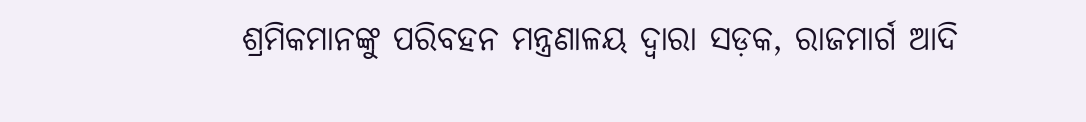ଶ୍ରମିକମାନଙ୍କୁ ପରିବହନ ମନ୍ତ୍ରଣାଳୟ ଦ୍ୱାରା ସଡ଼କ, ରାଜମାର୍ଗ ଆଦି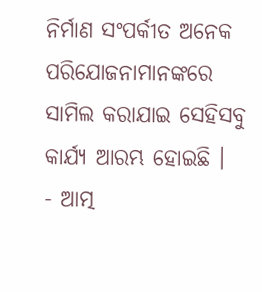ନିର୍ମାଣ ସଂପର୍କୀତ ଅନେକ ପରିଯୋଜନାମାନଙ୍କରେ ସାମିଲ କରାଯାଇ ସେହିସବୁ କାର୍ଯ୍ୟ ଆରମ୍ଭ ହୋଇଛି ।
- ଆତ୍ମ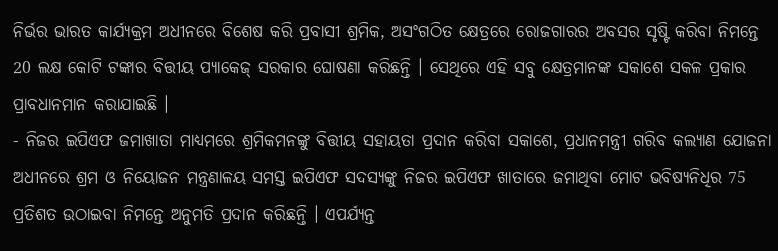ନିର୍ଭର ଭାରତ କାର୍ଯ୍ୟକ୍ରମ ଅଧୀନରେ ବିଶେଷ କରି ପ୍ରବାସୀ ଶ୍ରମିକ, ଅସଂଗଠିତ କ୍ଷେତ୍ରରେ ରୋଜଗାରର ଅବସର ସୃଷ୍ଟି କରିବା ନିମନ୍ତେ 20 ଲକ୍ଷ କୋଟି ଟଙ୍କାର ବିତ୍ତୀୟ ପ୍ୟାକେଜ୍ ସରକାର ଘୋଷଣା କରିଛନ୍ତି । ସେଥିରେ ଏହି ସବୁ କ୍ଷେତ୍ରମାନଙ୍କ ସକାଶେ ସକଳ ପ୍ରକାର ପ୍ରାବଧାନମାନ କରାଯାଇଛି ।
- ନିଜର ଇପିଏଫ ଜମାଖାତା ମାଧ୍ୟମରେ ଶ୍ରମିକମନଙ୍କୁ ବିତ୍ତୀୟ ସହାୟତା ପ୍ରଦାନ କରିବା ସକାଶେ, ପ୍ରଧାନମନ୍ତ୍ରୀ ଗରିବ କଲ୍ୟାଣ ଯୋଜନା ଅଧୀନରେ ଶ୍ରମ ଓ ନିୟୋଜନ ମନ୍ତ୍ରଣାଳୟ ସମସ୍ତ ଇପିଏଫ ସଦସ୍ୟଙ୍କୁ ନିଜର ଇପିଏଫ ଖାତାରେ ଜମାଥିବା ମୋଟ ଭବିଷ୍ୟନିଧିର 75 ପ୍ରତିଶତ ଉଠାଇବା ନିମନ୍ତେ ଅନୁମତି ପ୍ରଦାନ କରିଛନ୍ତି । ଏପର୍ଯ୍ୟନ୍ତ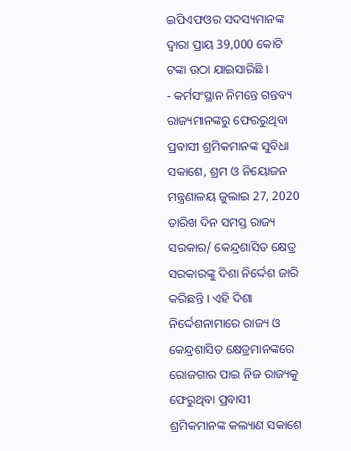ଇପିଏଫଓର ସଦସ୍ୟମାନଙ୍କ ଦ୍ୱାରା ପ୍ରାୟ 39,000 କୋଟି ଟଙ୍କା ଉଠା ଯାଇସାରିଛି ।
- କର୍ମସଂସ୍ଥାନ ନିମନ୍ତେ ଗନ୍ତବ୍ୟ ରାଜ୍ୟମାନଙ୍କରୁ ଫେରରୁଥିବା ପ୍ରବାସୀ ଶ୍ରମିକମାନଙ୍କ ସୁବିଧା ସକାଶେ, ଶ୍ରମ ଓ ନିୟୋଜନ ମନ୍ତ୍ରଣାଳୟ ଜୁଲାଇ 27, 2020 ତାରିଖ ଦିନ ସମସ୍ତ ରାଜ୍ୟ ସରକାର/ କେନ୍ଦ୍ରଶାସିତ କ୍ଷେତ୍ର ସରକାରଙ୍କୁ ଦିଶା ନିର୍ଦ୍ଦେଶ ଜାରି କରିଛନ୍ତି । ଏହି ଦିଶା ନିର୍ଦ୍ଦେଶନାମାରେ ରାଜ୍ୟ ଓ କେନ୍ଦ୍ରଶାସିତ କ୍ଷେତ୍ରମାନଙ୍କରେ ରୋଜଗାର ପାଇ ନିଜ ରାଜ୍ୟକୁ ଫେରୁଥିବା ପ୍ରବାସୀ ଶ୍ରମିକମାନଙ୍କ କଲ୍ୟାଣ ସକାଶେ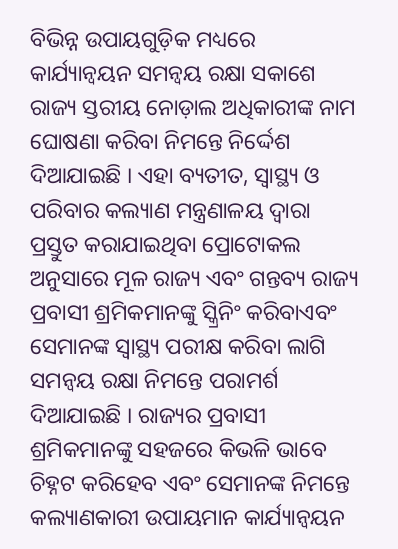ବିଭିନ୍ନ ଉପାୟଗୁଡ଼ିକ ମଧ୍ୟରେ କାର୍ଯ୍ୟାନ୍ୱୟନ ସମନ୍ୱୟ ରକ୍ଷା ସକାଶେ ରାଜ୍ୟ ସ୍ତରୀୟ ନୋଡ଼ାଲ ଅଧିକାରୀଙ୍କ ନାମ ଘୋଷଣା କରିବା ନିମନ୍ତେ ନିର୍ଦ୍ଦେଶ ଦିଆଯାଇଛି । ଏହା ବ୍ୟତୀତ, ସ୍ୱାସ୍ଥ୍ୟ ଓ ପରିବାର କଲ୍ୟାଣ ମନ୍ତ୍ରଣାଳୟ ଦ୍ୱାରା ପ୍ରସ୍ତୁତ କରାଯାଇଥିବା ପ୍ରୋଟୋକଲ ଅନୁସାରେ ମୂଳ ରାଜ୍ୟ ଏବଂ ଗନ୍ତବ୍ୟ ରାଜ୍ୟ ପ୍ରବାସୀ ଶ୍ରମିକମାନଙ୍କୁ ସ୍କ୍ରିନିଂ କରିବାଏବଂ ସେମାନଙ୍କ ସ୍ୱାସ୍ଥ୍ୟ ପରୀକ୍ଷ କରିବା ଲାଗି ସମନ୍ୱୟ ରକ୍ଷା ନିମନ୍ତେ ପରାମର୍ଶ ଦିଆଯାଇଛି । ରାଜ୍ୟର ପ୍ରବାସୀ ଶ୍ରମିକମାନଙ୍କୁ ସହଜରେ କିଭଳି ଭାବେ ଚିହ୍ନଟ କରିହେବ ଏବଂ ସେମାନଙ୍କ ନିମନ୍ତେ କଲ୍ୟାଣକାରୀ ଉପାୟମାନ କାର୍ଯ୍ୟାନ୍ୱୟନ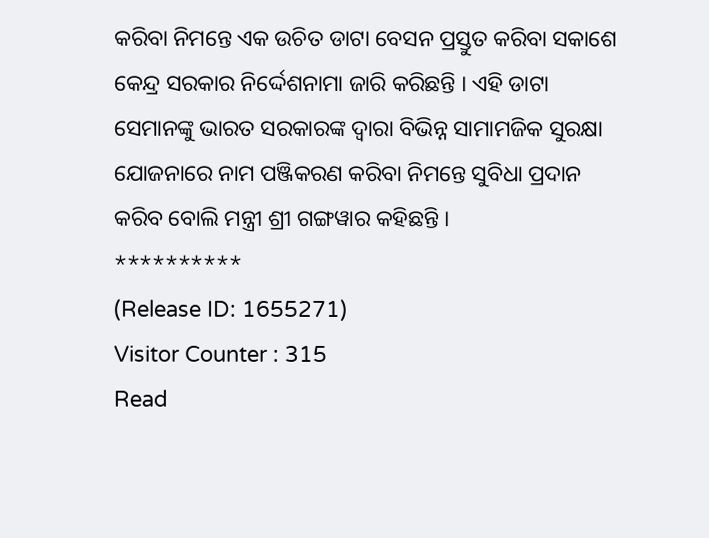କରିବା ନିମନ୍ତେ ଏକ ଉଚିତ ଡାଟା ବେସନ ପ୍ରସ୍ତୁତ କରିବା ସକାଶେ କେନ୍ଦ୍ର ସରକାର ନିର୍ଦ୍ଦେଶନାମା ଜାରି କରିଛନ୍ତି । ଏହି ଡାଟା ସେମାନଙ୍କୁ ଭାରତ ସରକାରଙ୍କ ଦ୍ୱାରା ବିଭିନ୍ନ ସାମାମଜିକ ସୁରକ୍ଷା ଯୋଜନାରେ ନାମ ପଞ୍ଜିକରଣ କରିବା ନିମନ୍ତେ ସୁବିଧା ପ୍ରଦାନ କରିବ ବୋଲି ମନ୍ତ୍ରୀ ଶ୍ରୀ ଗଙ୍ଗୱାର କହିଛନ୍ତି ।
**********
(Release ID: 1655271)
Visitor Counter : 315
Read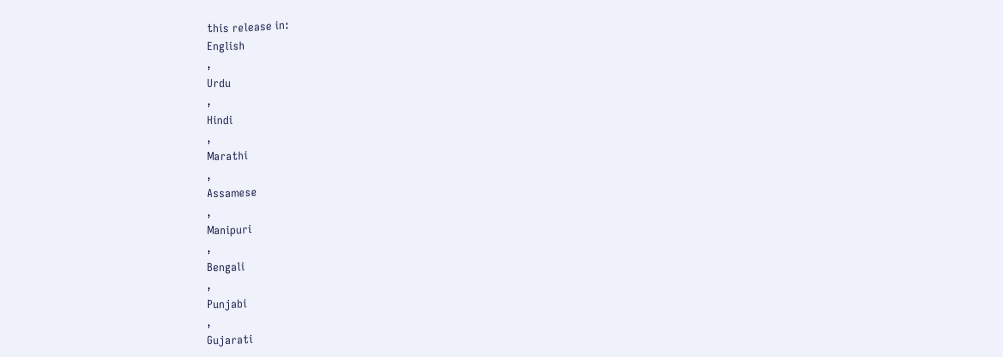this release in:
English
,
Urdu
,
Hindi
,
Marathi
,
Assamese
,
Manipuri
,
Bengali
,
Punjabi
,
Gujarati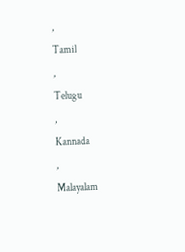,
Tamil
,
Telugu
,
Kannada
,
Malayalam